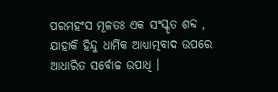ପରମହଂସ ମୂଳତଃ ଏକ ସଂସ୍କୃତ ଶବ୍ଦ , ଯାହାକି ହିନ୍ଦୁ ଧାର୍ମିକ ଆଧ୍ୟାତ୍ମବାଦ ଉପରେ ଆଧାରିତ ସର୍ବୋଚ୍ଚ ଉପାଧି ।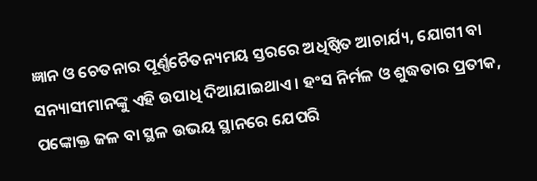ଜ୍ଞାନ ଓ ଚେତନାର ପୂର୍ଣ୍ଣଚୈତନ୍ୟମୟ ସ୍ତରରେ ଅଧିଷ୍ଠିତ ଆଚାର୍ଯ୍ୟ, ଯୋଗୀ ବା ସନ୍ୟାସୀମାନଙ୍କୁ ଏହି ଉପାଧି ଦିଆଯାଇଥାଏ । ହଂସ ନିର୍ମଳ ଓ ଶୁଦ୍ଧତାର ପ୍ରତୀକ, ପଙ୍କୋକ୍ତ ଜଳ ବା ସ୍ଥଳ ଉଭୟ ସ୍ଥାନରେ ଯେପରି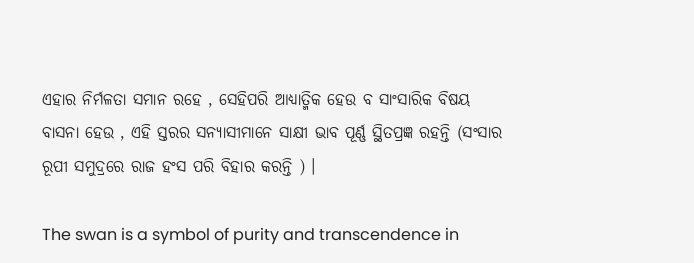ଏହାର ନିର୍ମଳତା ସମାନ ରହେ , ସେହିପରି ଆଧ୍ୟାତ୍ମିକ ହେଉ ବ ସାଂସାରିକ ବିଷୟ ବାସନା ହେଉ , ଏହି ସ୍ତରର ସନ୍ୟାସୀମାନେ ସାକ୍ଷୀ ଭାବ ପୂର୍ଣ୍ଣ ସ୍ଥିତପ୍ରଜ୍ଞ ରହନ୍ତି (ସଂସାର ରୂପୀ ସମୁଦ୍ରରେ ରାଜ ହଂସ ପରି ବିହାର କରନ୍ତି ) ।

The swan is a symbol of purity and transcendence in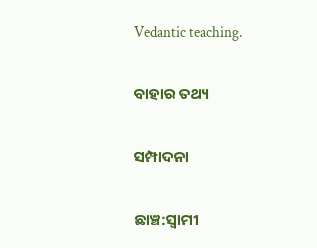Vedantic teaching.

ବାହାର ତଥ୍ୟ

ସମ୍ପାଦନା

ଛାଞ୍ଚ:ସ୍ୱାମୀ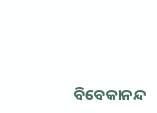ବିବେକାନନ୍ଦ